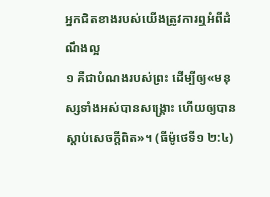អ្នកជិតខាងរបស់យើងត្រូវការឮអំពីដំណឹងល្អ
១ គឺជាបំណងរបស់ព្រះ ដើម្បីឲ្យ«មនុស្សទាំងអស់បានសង្គ្រោះ ហើយឲ្យបានស្ដាប់សេចក្ដីពិត»។ (ធីម៉ូថេទី១ ២:៤)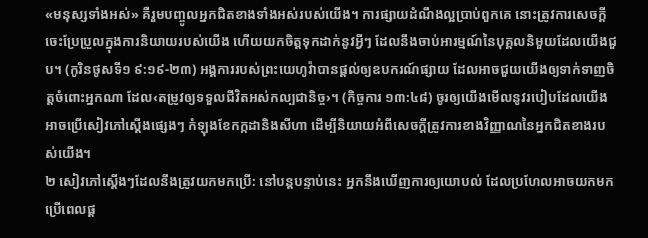«មនុស្សទាំងអស់» គឺរួមបញ្ចូលអ្នកជិតខាងទាំងអស់របស់យើង។ ការផ្សាយដំណឹងល្អប្រាប់ពួកគេ នោះត្រូវការសេចក្ដីចេះប្រែប្រួលក្នុងការនិយាយរបស់យើង ហើយយកចិត្តទុកដាក់នូវអ្វីៗ ដែលនឹងចាប់អារម្មណ៍នៃបុគ្គលនិមួយដែលយើងជួប។ (កូរិនថូសទី១ ៩:១៩-២៣) អង្គការរបស់ព្រះយេហូវ៉ាបានផ្ដល់ឲ្យឧបករណ៍ផ្សាយ ដែលអាចជួយយើងឲ្យទាក់ទាញចិត្តចំពោះអ្នកណា ដែល‹តម្រូវឲ្យទទួលជីវិតអស់កល្បជានិច្ច›។ (កិច្ចការ ១៣:៤៨) ចូរឲ្យយើងមើលនូវរបៀបដែលយើងអាចប្រើសៀវភៅស្តើងផ្សេងៗ កំឡុងខែកក្កដានិងសីហា ដើម្បីនិយាយអំពីសេចក្ដីត្រូវការខាងវិញ្ញាណនៃអ្នកជិតខាងរបស់យើង។
២ សៀវភៅស្តើងៗដែលនឹងត្រូវយកមកប្រើ: នៅបន្តបន្ទាប់នេះ អ្នកនឹងឃើញការឲ្យយោបល់ ដែលប្រហែលអាចយកមកប្រើពេលផ្ដ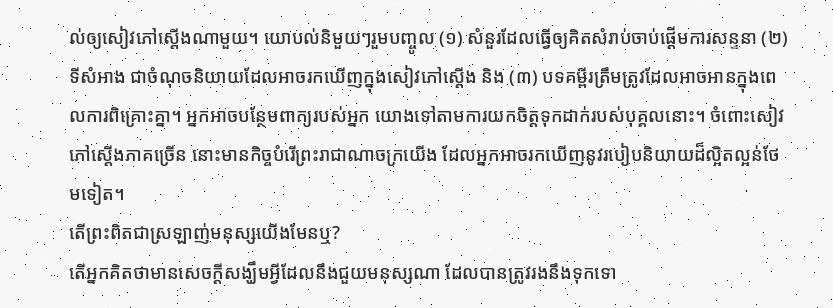ល់ឲ្យសៀវភៅស្តើងណាមួយ។ យោបល់និមួយៗរួមបញ្ចូល (១) សំនួរដែលធ្វើឲ្យគិតសំរាប់ចាប់ផ្ដើមការសន្ទនា (២) ទីសំអាង ជាចំណុចនិយាយដែលអាចរកឃើញក្នុងសៀវភៅស្តើង និង (៣) បទគម្ពីរត្រឹមត្រូវដែលអាចអានក្នុងពេលការពិគ្រោះគ្នា។ អ្នកអាចបន្ថែមពាក្យរបស់អ្នក យោងទៅតាមការយកចិត្តទុកដាក់របស់បុគ្គលនោះ។ ចំពោះសៀវភៅស្តើងភាគច្រើន នោះមានកិច្ចបំរើព្រះរាជាណាចក្រយើង ដែលអ្នកអាចរកឃើញនូវរបៀបនិយាយដ៏ល្អិតល្អន់ថែមទៀត។
តើព្រះពិតជាស្រឡាញ់មនុស្សយើងមែនឬ?
តើអ្នកគិតថាមានសេចក្ដីសង្ឃឹមអ្វីដែលនឹងជួយមនុស្សណា ដែលបានត្រូវរងនឹងទុកទោ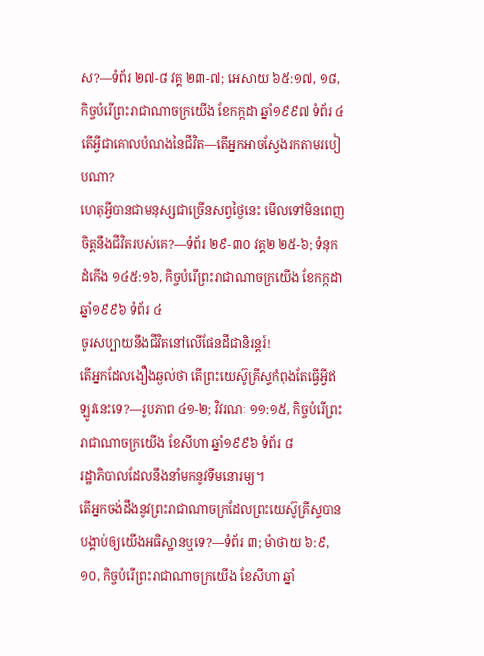ស?—ទំព័រ ២៧-៨ វគ្គ ២៣-៧; អេសាយ ៦៥:១៧, ១៨, កិច្ចបំរើព្រះរាជាណាចក្រយើង ខែកក្កដា ឆ្នាំ១៩៩៧ ទំព័រ ៤
តើអ្វីជាគោលបំណងនៃជីវិត—តើអ្នកអាចស្វែងរកតាមរបៀបណា?
ហេតុអ្វីបានជាមនុស្សជាច្រើនសព្វថ្ងៃនេះ មើលទៅមិនពេញចិត្តនឹងជីវិតរបស់គេ?—ទំព័រ ២៩-៣០ វគ្គ២ ២៥-៦; ទំនុកដំកើង ១៤៥:១៦, កិច្ចបំរើព្រះរាជាណាចក្រយើង ខែកក្កដា ឆ្នាំ១៩៩៦ ទំព័រ ៤
ចូរសប្បាយនឹងជីវិតនៅលើផែនដីជានិរន្តរ៍!
តើអ្នកដែលងឿងឆ្ងល់ថា តើព្រះយេស៊ូគ្រីស្ទកំពុងតែធ្វើអ្វីឥឡូវនេះទេ?—រូបភាព ៤១-២; វិវរណៈ ១១:១៥, កិច្ចបំរើព្រះរាជាណាចក្រយើង ខែសីហា ឆ្នាំ១៩៩៦ ទំព័រ ៨
រដ្ឋាភិបាលដែលនឹងនាំមកនូវទីមនោរម្យ។
តើអ្នកចង់ដឹងនូវព្រះរាជាណាចក្រដែលព្រះយេស៊ូគ្រីស្ទបានបង្គាប់ឲ្យយើងអធិស្ឋានឬទេ?—ទំព័រ ៣; ម៉ាថាយ ៦:៩, ១០, កិច្ចបំរើព្រះរាជាណាចក្រយើង ខែសីហា ឆ្នាំ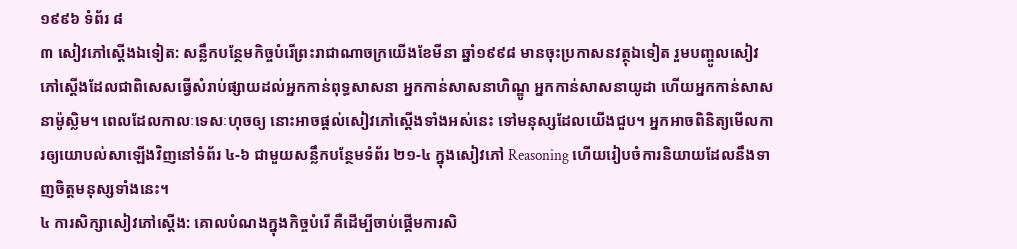១៩៩៦ ទំព័រ ៨
៣ សៀវភៅស្តើងឯទៀត: សន្លឹកបន្ថែមកិច្ចបំរើព្រះរាជាណាចក្រយើងខែមីនា ឆ្នាំ១៩៩៨ មានចុះប្រកាសនវត្ថុឯទៀត រួមបញ្ចូលសៀវភៅស្តើងដែលជាពិសេសធ្វើសំរាប់ផ្សាយដល់អ្នកកាន់ពុទ្ធសាសនា អ្នកកាន់សាសនាហិណ្ឌូ អ្នកកាន់សាសនាយូដា ហើយអ្នកកាន់សាសនាម៉ូស្លិម។ ពេលដែលកាលៈទេសៈហុចឲ្យ នោះអាចផ្ដល់សៀវភៅស្តើងទាំងអស់នេះ ទៅមនុស្សដែលយើងជួប។ អ្នកអាចពិនិត្យមើលការឲ្យយោបល់សាឡើងវិញនៅទំព័រ ៤-៦ ជាមួយសន្លឹកបន្ថែមទំព័រ ២១-៤ ក្នុងសៀវភៅ Reasoning ហើយរៀបចំការនិយាយដែលនឹងទាញចិត្តមនុស្សទាំងនេះ។
៤ ការសិក្សាសៀវភៅស្តើង: គោលបំណងក្នុងកិច្ចបំរើ គឺដើម្បីចាប់ផ្ដើមការសិ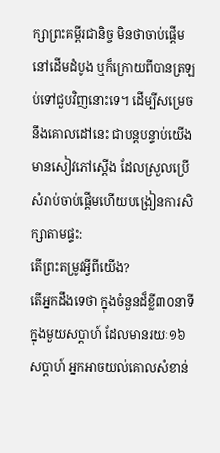ក្សាព្រះគម្ពីរជានិច្ច មិនថាចាប់ផ្ដើមនៅដើមដំបូង ឬក៏ក្រោយពីបានត្រឡប់ទៅជួបវិញនោះទេ។ ដើម្បីសម្រេចនឹងគោលដៅនេះ ជាបន្តបន្ទាប់យើងមានសៀវភៅស្តើង ដែលស្រួលប្រើ សំរាប់ចាប់ផ្ដើមហើយបង្រៀនការសិក្សាតាមផ្ទះ:
តើព្រះតម្រូវអ្វីពីយើង?
តើអ្នកដឹងទេថា ក្នុងចំនួនដ៏ខ្លី៣០នាទីក្នុងមួយសប្ដាហ៍ ដែលមានរយៈ១៦សប្ដាហ៍ អ្នកអាចយល់គោលសំខាន់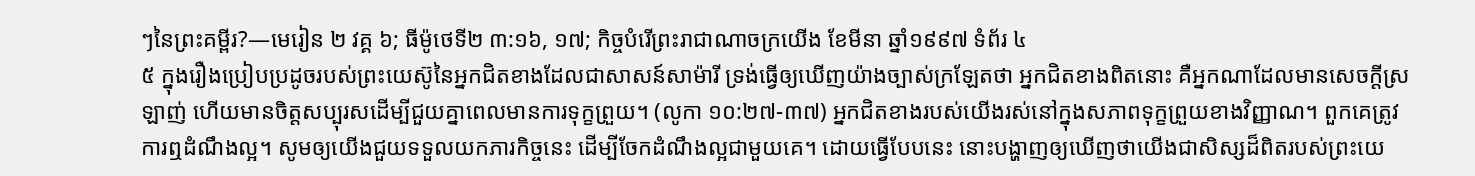ៗនៃព្រះគម្ពីរ?—មេរៀន ២ វគ្គ ៦; ធីម៉ូថេទី២ ៣:១៦, ១៧; កិច្ចបំរើព្រះរាជាណាចក្រយើង ខែមីនា ឆ្នាំ១៩៩៧ ទំព័រ ៤
៥ ក្នុងរឿងប្រៀបប្រដូចរបស់ព្រះយេស៊ូនៃអ្នកជិតខាងដែលជាសាសន៍សាម៉ារី ទ្រង់ធ្វើឲ្យឃើញយ៉ាងច្បាស់ក្រឡែតថា អ្នកជិតខាងពិតនោះ គឺអ្នកណាដែលមានសេចក្ដីស្រឡាញ់ ហើយមានចិត្តសប្បុរសដើម្បីជួយគ្នាពេលមានការទុក្ខព្រួយ។ (លូកា ១០:២៧-៣៧) អ្នកជិតខាងរបស់យើងរស់នៅក្នុងសភាពទុក្ខព្រួយខាងវិញ្ញាណ។ ពួកគេត្រូវការឮដំណឹងល្អ។ សូមឲ្យយើងជួយទទួលយកភារកិច្ចនេះ ដើម្បីចែកដំណឹងល្អជាមួយគេ។ ដោយធ្វើបែបនេះ នោះបង្ហាញឲ្យឃើញថាយើងជាសិស្សដ៏ពិតរបស់ព្រះយេ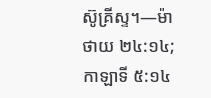ស៊ូគ្រីស្ទ។—ម៉ាថាយ ២៤:១៤; កាឡាទី ៥:១៤